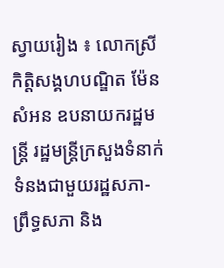ស្វាយរៀង ៖ លោកស្រីកិត្តិសង្គហបណ្ឌិត ម៉ែន សំអន ឧបនាយករដ្ឋមន្ត្រី រដ្ឋមន្ត្រីក្រសួងទំនាក់ទំនងជាមួយរដ្ឋសភា-ព្រឹទ្ធសភា និង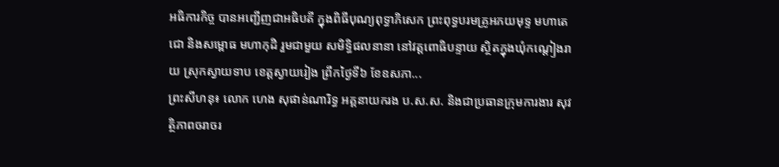អធិការកិច្ច បានអញ្ជើញជាអធិបតី ក្នុងពិធីបុណ្យពុទ្ធាភិសេក ព្រះពុទ្ធបរមគ្រូអភយមុទ្ទ មហាតេជោ និងសម្ពោធ មហាកុដិ រួមជាមួយ សមិទ្ធិផលនានា នៅវត្ដពោធិបន្ទាយ ស្ថិតក្នុងឃុំកណ្តៀងរាយ ស្រុកស្វាយទាប ខេត្តស្វាយរៀង ព្រឹកថ្ងៃទី៦ ខែឧសភា...
ព្រះសីហនុ៖ លោក ហេង សុផាន់ណារិទ្ធ អគ្គនាយករង ប.ស.ស. និងជាប្រធានក្រុមការងារ សុវត្ថិភាពចរាចរ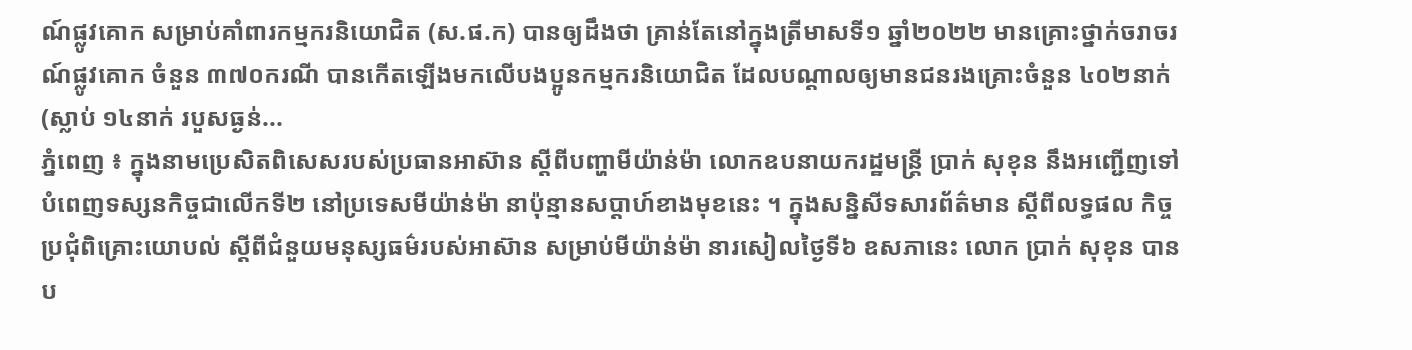ណ៍ផ្លូវគោក សម្រាប់គាំពារកម្មករនិយោជិត (ស.ផ.ក) បានឲ្យដឹងថា គ្រាន់តែនៅក្នុងត្រីមាសទី១ ឆ្នាំ២០២២ មានគ្រោះថ្នាក់ចរាចរណ៍ផ្លូវគោក ចំនួន ៣៧០ករណី បានកើតឡើងមកលើបងប្អូនកម្មករនិយោជិត ដែលបណ្តាលឲ្យមានជនរងគ្រោះចំនួន ៤០២នាក់ (ស្លាប់ ១៤នាក់ របួសធ្ងន់...
ភ្នំពេញ ៖ ក្នុងនាមប្រេសិតពិសេសរបស់ប្រធានអាស៊ាន ស្ដីពីបញ្ហាមីយ៉ាន់ម៉ា លោកឧបនាយករដ្ឋមន្ត្រី ប្រាក់ សុខុន នឹងអញ្ជើញទៅបំពេញទស្សនកិច្ចជាលើកទី២ នៅប្រទេសមីយ៉ាន់ម៉ា នាប៉ុន្មានសប្ដាហ៍ខាងមុខនេះ ។ ក្នុងសន្និសីទសារព័ត៌មាន ស្ដីពីលទ្ធផល កិច្ចប្រជុំពិគ្រោះយោបល់ ស្តីពីជំនួយមនុស្សធម៌របស់អាស៊ាន សម្រាប់មីយ៉ាន់ម៉ា នារសៀលថ្ងៃទី៦ ឧសភានេះ លោក ប្រាក់ សុខុន បានប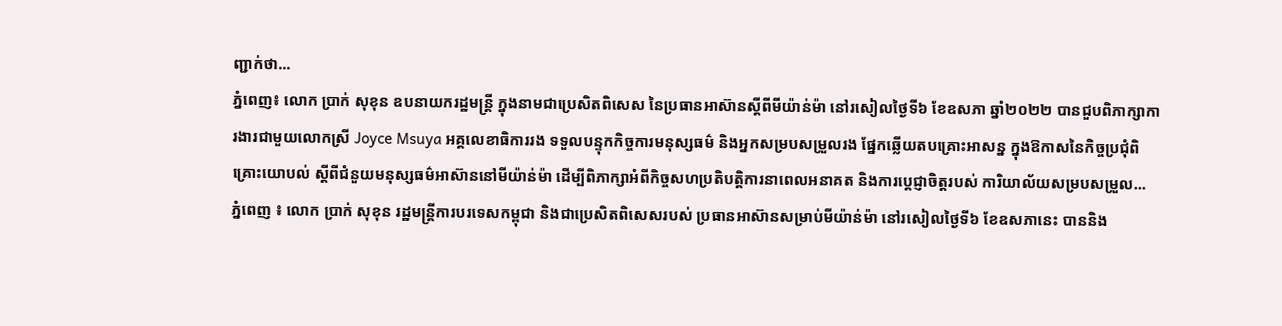ញ្ជាក់ថា...
ភ្នំពេញ៖ លោក ប្រាក់ សុខុន ឧបនាយករដ្ឋមន្ត្រី ក្នុងនាមជាប្រេសិតពិសេស នៃប្រធានអាស៊ានស្ដីពីមីយ៉ាន់ម៉ា នៅរសៀលថ្ងៃទី៦ ខែឧសភា ឆ្នាំ២០២២ បានជួបពិភាក្សាការងារជាមួយលោកស្រី Joyce Msuya អគ្គលេខាធិការរង ទទួលបន្ទុកកិច្ចការមនុស្សធម៌ និងអ្នកសម្របសម្រួលរង ផ្នែកឆ្លើយតបគ្រោះអាសន្ន ក្នុងឱកាសនៃកិច្ចប្រជុំពិគ្រោះយោបល់ ស្តីពីជំនួយមនុស្សធម៌អាស៊ាននៅមីយ៉ាន់ម៉ា ដើម្បីពិភាក្សាអំពីកិច្ចសហប្រតិបត្តិការនាពេលអនាគត និងការប្តេជ្ញាចិត្តរបស់ ការិយាល័យសម្របសម្រួល...
ភ្នំពេញ ៖ លោក ប្រាក់ សុខុន រដ្ឋមន្រ្តីការបរទេសកម្ពុជា និងជាប្រេសិតពិសេសរបស់ ប្រធានអាស៊ានសម្រាប់មីយ៉ាន់ម៉ា នៅរសៀលថ្ងៃទី៦ ខែឧសភានេះ បាននិង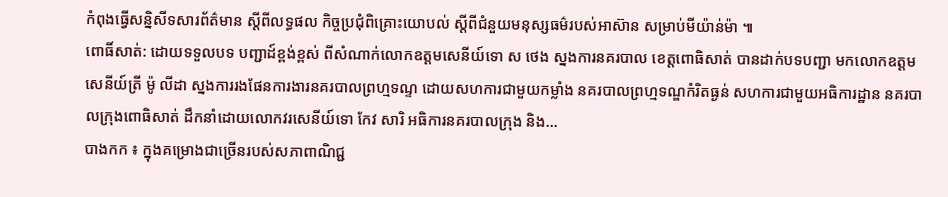កំពុងធ្វើសន្និសីទសារព័ត៌មាន ស្ដីពីលទ្ធផល កិច្ចប្រជុំពិគ្រោះយោបល់ ស្តីពីជំនួយមនុស្សធម៌របស់អាស៊ាន សម្រាប់មីយ៉ាន់ម៉ា ៕
ពោធិ៍សាត់: ដោយទទួលបទ បញ្ជាដ៍ខ្ពង់ខ្ពស់ ពីសំណាក់លោកឧត្តមសេនីយ៍ទោ ស ថេង ស្នងការនគរបាល ខេត្តពោធិសាត់ បានដាក់បទបញ្ជា មកលោកឧត្តមសេនីយ៍ត្រី ម៉ូ លីដា ស្នងការរងផែនការងារនគរបាលព្រហ្មទណ្ទ ដោយសហការជាមួយកម្លាំង នគរបាលព្រហ្មទណ្ឌកំរិតធ្ងន់ សហការជាមួយអធិការដ្ឋាន នគរបាលក្រុងពោធិសាត់ ដឹកនាំដោយលោកវរសេនីយ៍ទោ កែវ សារិ អធិការនគរបាលក្រុង និង...
បាងកក ៖ ក្នុងគម្រោងជាច្រើនរបស់សភាពាណិជ្ជ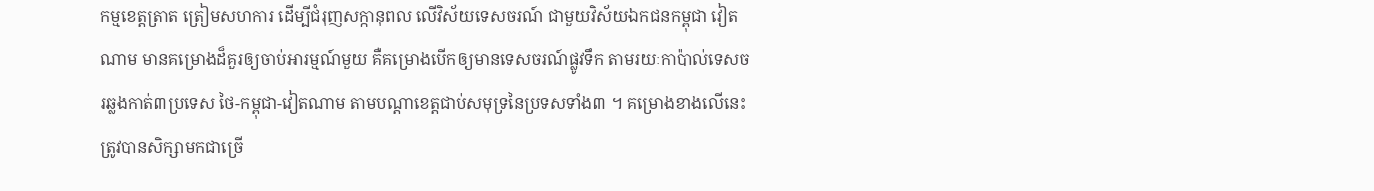កម្មខេត្តត្រាត ត្រៀមសហការ ដើម្បីជំរុញសក្កានុពល លើវិស័យទេសចរណ៍ ជាមួយវិស័យឯកជនកម្ពុជា វៀតណាម មានគម្រោងដ៏គួរឲ្យចាប់អារម្មណ៍មួយ គឺគម្រោងបើកឲ្យមានទេសចរណ៍ផ្លូវទឹក តាមរយៈកាប៉ាល់ទេសចរឆ្លងកាត់៣ប្រទេស ថៃ-កម្ពុជា-វៀតណាម តាមបណ្តាខេត្តជាប់សមុទ្រនៃប្រទសទាំង៣ ។ គម្រោងខាងលើនេះ ត្រូវបានសិក្សាមកជាច្រើ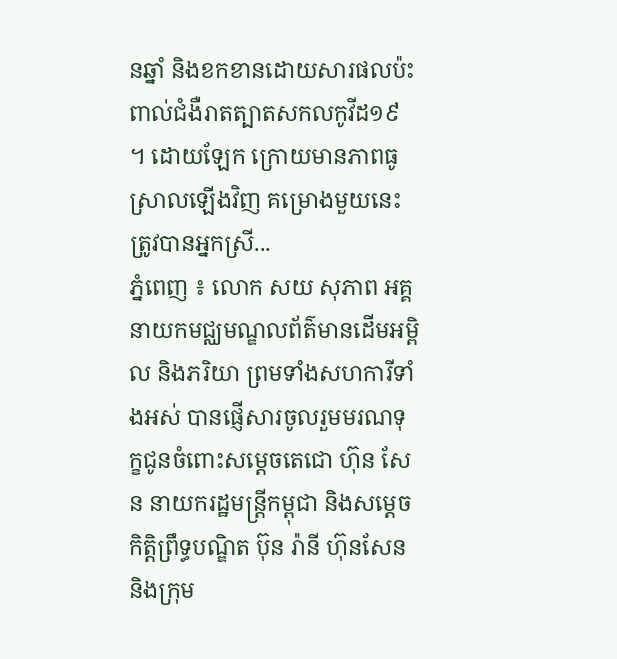នឆ្នាំ និងខកខានដោយសារផលប៉ះពាល់ជំងឺរាតត្បាតសកលកូវីដ១៩ ។ ដោយឡែក ក្រោយមានភាពធូស្រាលឡើងវិញ គម្រោងមួយនេះ ត្រូវបានអ្នកស្រី...
ភ្នំពេញ ៖ លោក សយ សុភាព អគ្គនាយកមជ្ឈមណ្ឌលព័ត៌មានដើមអម្ពិល និងភរិយា ព្រមទាំងសហការីទាំងអស់ បានផ្ញើសារចូលរួមមរណទុក្ខជូនចំពោះសម្តេចតេជោ ហ៊ុន សែន នាយករដ្ឋមន្រ្តីកម្ពុជា និងសម្តេចកិត្តិព្រឹទ្ធបណ្ឌិត ប៊ុន រ៉ានី ហ៊ុនសែន និងក្រុម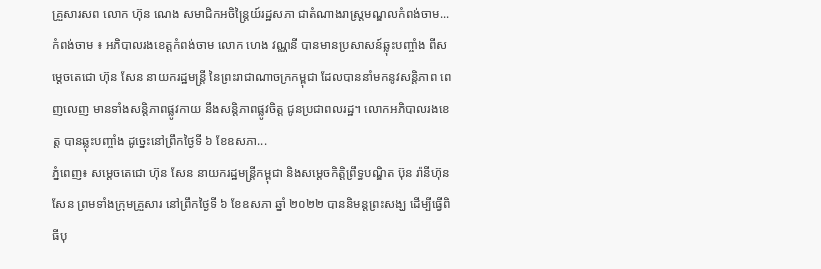គ្រួសារសព លោក ហ៊ុន ណេង សមាជិកអចិន្ត្រៃយ៍រដ្ឋសភា ជាតំណាងរាស្ត្រមណ្ឌលកំពង់ចាម...
កំពង់ចាម ៖ អភិបាលរងខេត្តកំពង់ចាម លោក ហេង វណ្ណនី បានមានប្រសាសន៍ឆ្លុះបញ្ចាំង ពីសម្ដេចតេជោ ហ៊ុន សែន នាយករដ្ឋមន្ត្រី នៃព្រះរាជាណាចក្រកម្ពុជា ដែលបាននាំមកនូវសន្តិភាព ពេញលេញ មានទាំងសន្តិភាពផ្លូវកាយ នឹងសន្តិភាពផ្លូវចិត្ត ជូនប្រជាពលរដ្ឋ។ លោកអភិបាលរងខេត្ត បានឆ្លុះបញ្ចាំង ដូច្នេះនៅព្រឹកថ្ងៃទី ៦ ខែឧសភា...
ភ្នំពេញ៖ សម្តេចតេជោ ហ៊ុន សែន នាយករដ្ឋមន្ត្រីកម្ពុជា និងសម្តេចកិត្តិព្រឹទ្ធបណ្ឌិត ប៊ុន រ៉ានីហ៊ុនសែន ព្រមទាំងក្រុមគ្រួសារ នៅព្រឹកថ្ងៃទី ៦ ខែឧសភា ឆ្នាំ ២០២២ បាននិមន្តព្រះសង្ឃ ដើម្បីធ្វើពិធីបុ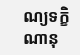ណ្យទក្ខិណានុ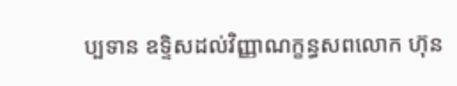ប្បទាន ឧទ្ទិសដល់វិញ្ញាណក្ខន្ធសពលោក ហ៊ុន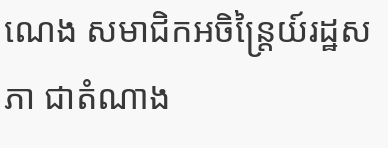ណេង សមាជិកអចិន្ត្រៃយ៍រដ្ឋសភា ជាតំណាង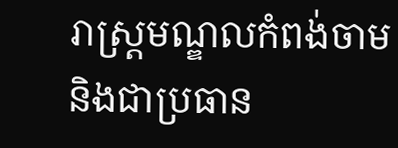រាស្ត្រមណ្ឌលកំពង់ចាម និងជាប្រធាន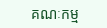គណៈកម្ម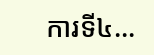ការទី៤...